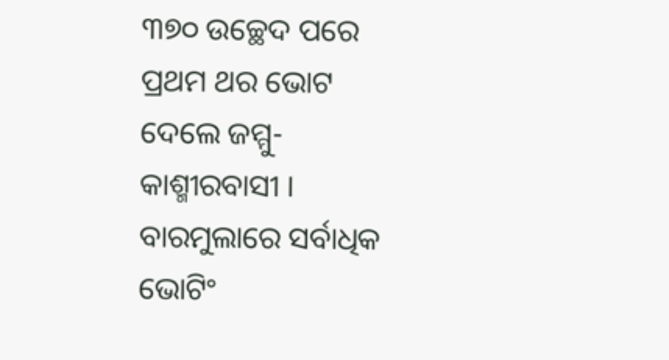୩୭୦ ଉଚ୍ଛେଦ ପରେ ପ୍ରଥମ ଥର ଭୋଟ ଦେଲେ ଜମ୍ମୁ-କାଶ୍ମୀରବାସୀ । ବାରମୁଲାରେ ସର୍ବାଧିକ ଭୋଟିଂ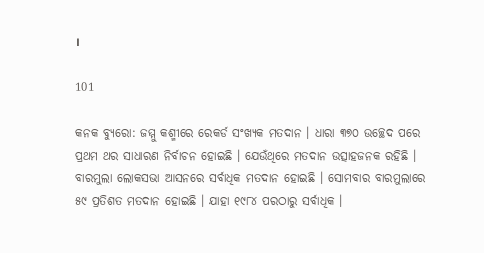।

101

କନକ ବ୍ୟୁରୋ: ଜମ୍ମୁ କଶ୍ମୀରେ ରେକର୍ଡ ସଂଖ୍ୟକ ମତଦାନ । ଧାରା ୩୭୦ ଉଚ୍ଛେଦ ପରେ ପ୍ରଥମ ଥର ସାଧାରଣ ନିର୍ବାଚନ ହୋଇଛି । ଯେଉଁଥିରେ ମତଦାନ ଉତ୍ସାହଜନକ ରହିଛି । ବାରମୁଲା ଲୋକସଭା ଆସନରେ ସର୍ବାଧିକ ମତଦାନ ହୋଇଛି । ସୋମବାର ବାରମୁଲାରେ ୫୯ ପ୍ରତିଶତ ମତଦାନ ହୋଇଛି । ଯାହା ୧୯୮୪ ପରଠାରୁ ସର୍ବାଧିକ ।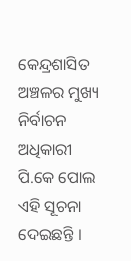କେନ୍ଦ୍ରଶାସିତ ଅଞ୍ଚଳର ମୁଖ୍ୟ ନିର୍ବାଚନ ଅଧିକାରୀ ପି.କେ ପୋଲ ଏହି ସୂଚନା ଦେଇଛନ୍ତି ।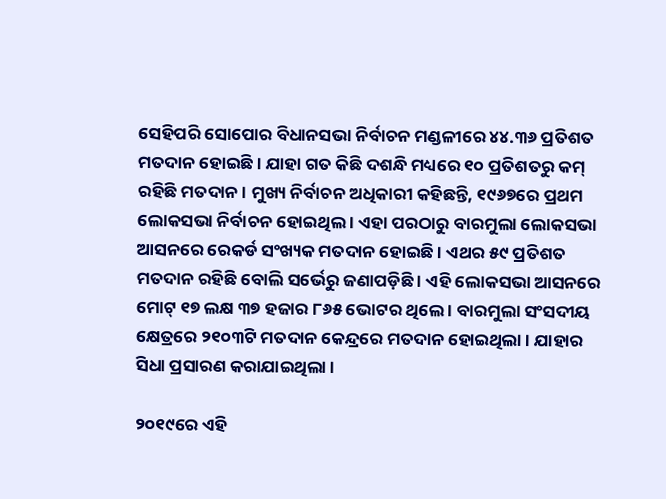ସେହିପରି ସୋପୋର ବିଧାନସଭା ନିର୍ବାଚନ ମଣ୍ଡଳୀରେ ୪୪.୩୬ ପ୍ରତିଶତ ମତଦାନ ହୋଇଛି । ଯାହା ଗତ କିଛି ଦଶନ୍ଧି ମଧ୍ୟରେ ୧୦ ପ୍ରତିଶତରୁ କମ୍ ରହିଛି ମତଦାନ । ମୁଖ୍ୟ ନିର୍ବାଚନ ଅଧିକାରୀ କହିଛନ୍ତି, ୧୯୬୭ରେ ପ୍ରଥମ ଲୋକସଭା ନିର୍ବାଚନ ହୋଇଥିଲ । ଏହା ପରଠାରୁ ବାରମୁଲା ଲୋକସଭା ଆସନରେ ରେକର୍ଡ ସଂଖ୍ୟକ ମତଦାନ ହୋଇଛି । ଏଥର ୫୯ ପ୍ରତିଶତ ମତଦାନ ରହିଛି ବୋଲି ସର୍ଭେରୁ ଜଣାପଡ଼ିଛି । ଏହି ଲୋକସଭା ଆସନରେ ମୋଟ୍ ୧୭ ଲକ୍ଷ ୩୭ ହଜାର ୮୬୫ ଭୋଟର ଥିଲେ । ବାରମୁଲା ସଂସଦୀୟ କ୍ଷେତ୍ରରେ ୨୧୦୩ଟି ମତଦାନ କେନ୍ଦ୍ରରେ ମତଦାନ ହୋଇଥିଲା । ଯାହାର ସିଧା ପ୍ରସାରଣ କରାଯାଇଥିଲା ।

୨୦୧୯ରେ ଏହି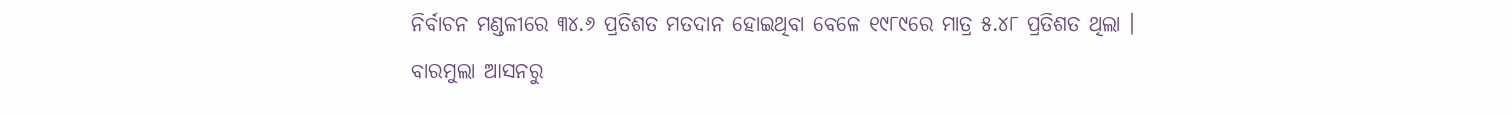ନିର୍ବାଚନ ମଣ୍ଡଳୀରେ ୩୪.୬ ପ୍ରତିଶତ ମତଦାନ ହୋଇଥିବା ବେଳେ ୧୯୮୯ରେ ମାତ୍ର ୫.୪୮ ପ୍ରତିଶତ ଥିଲା । ବାରମୁଲା ଆସନରୁ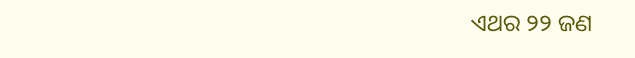ଏଥର ୨୨ ଜଣ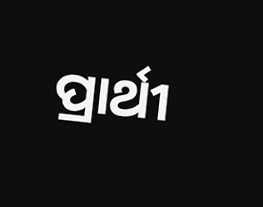ପ୍ରାର୍ଥୀ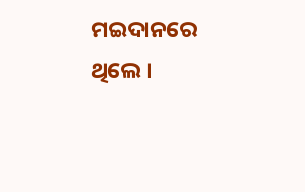ମଇଦାନରେ ଥିଲେ ।